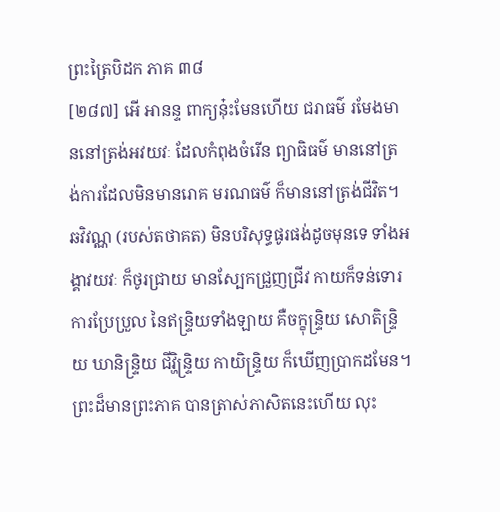ព្រះត្រៃបិដក ភាគ ៣៨
[២៨៧] អើ អានន្ទ ពាក្យនុ៎ះមែនហើយ ជរាធម៌ រមែងមាននៅត្រង់អវយវៈ ដែលកំពុងចំរើន ព្យាធិធម៌ មាននៅត្រង់ការដែលមិនមានរោគ មរណធម៌ ក៏មាននៅត្រង់ជីវិត។ ឆវិវណ្ណ (របស់តថាគត) មិនបរិសុទ្ធផូរផង់ដូចមុនទេ ទាំងអង្គាវយវៈ ក៏ថូរជ្រាយ មានស្បែកជ្រួញជ្រីវ កាយក៏ទន់ទោរ ការប្រែប្រួល នៃឥន្ទ្រិយទាំងឡាយ គឺចក្ខុន្រ្ទិយ សោតិន្ទ្រិយ ឃានិន្ទ្រិយ ជីវ្ហិន្ទ្រិយ កាយិន្ទ្រិយ ក៏ឃើញប្រាកដមែន។ ព្រះដ៏មានព្រះភាគ បានត្រាស់ភាសិតនេះហើយ លុះ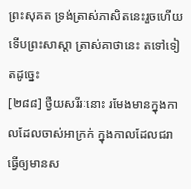ព្រះសុគត ទ្រង់ត្រាស់ភាសិតនេះរួចហើយ ទើបព្រះសាស្តា ត្រាស់គាថានេះ តទៅទៀតដូច្នេះ
[២៨៨] ថ្វឺយសរីរៈនោះ រមែងមានក្នុងកាលដែលចាស់អាក្រក់ ក្នុងកាលដែលជរា ធ្វើឲ្យមានស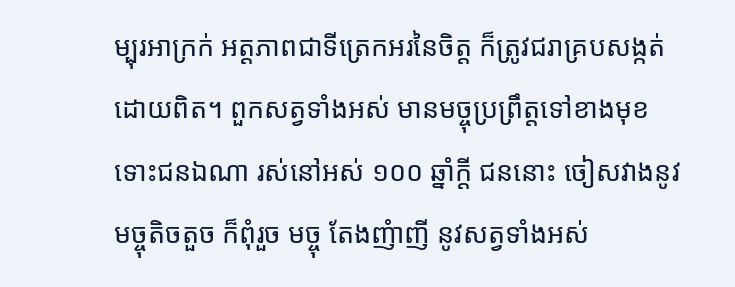ម្បុរអាក្រក់ អត្តភាពជាទីត្រេកអរនៃចិត្ត ក៏ត្រូវជរាគ្របសង្កត់ដោយពិត។ ពួកសត្វទាំងអស់ មានមច្ចុប្រព្រឹត្តទៅខាងមុខ ទោះជនឯណា រស់នៅអស់ ១០០ ឆ្នាំក្តី ជននោះ ចៀសវាងនូវមច្ចុតិចតួច ក៏ពុំរួច មច្ចុ តែងញំាញី នូវសត្វទាំងអស់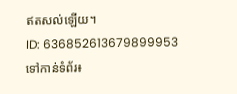ឥតសល់ឡើយ។
ID: 636852613679899953
ទៅកាន់ទំព័រ៖